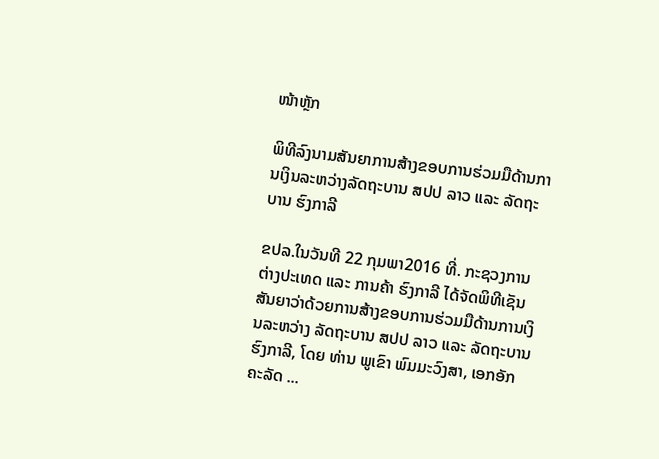ໜ້າຫຼັກ

ພິທີລົງນາມສັນຍາການສ້າງຂອບການຮ່ວມມືດ້ານການເງິນລະຫວ່າງລັດຖະບານ ສປປ ລາວ ແລະ ລັດຖະບານ ຮົງກາລີ

ຂປລ.ໃນວັນທີ 22 ກຸມພາ2016 ທີ່. ກະຊວງການຕ່າງປະເທດ ແລະ ການຄ້າ ຮົງກາລີ ໄດ້ຈັດພິທີເຊັນສັນຍາວ່າດ້ວຍການສ້າງຂອບການຮ່ວມມືດ້ານການເງິນລະຫວ່າງ ລັດຖະບານ ສປປ ລາວ ແລະ ລັດຖະບານ ຮົງກາລີ, ໂດຍ ທ່ານ ພູເຂົາ ພົມມະວົງສາ, ເອກອັກຄະລັດ ...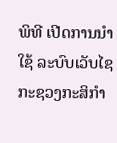ພິທີ ເປີດການນໍາໃຊ້ ລະບົບເວັບໄຊ ກະຊວງກະສິກຳ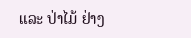ແລະ ປ່າໄມ້ ຢ່າງ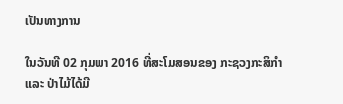ເປັນທາງການ

ໃນວັນທີ 02 ກຸມພາ 2016 ທີ່ສະໂມສອນຂອງ ກະຊວງກະສິກໍາ ແລະ ປ່າໄມ້ໄດ້ມີ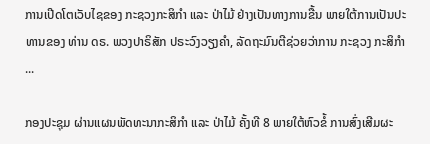ການເປີດໂຕເວັບໄຊຂອງ ກະຊວງກະສິກຳ ແລະ ປ່າໄມ້ ຢ່າງເປັນທາງການຂື້ນ ພາຍໃຕ້ການເປັນປະທານຂອງ ທ່ານ ດຣ. ພວງປາຣິສັກ ປຣະວົງວຽງຄຳ, ລັດຖະມົນຕີຊ່ວຍວ່າການ ກະຊວງ ກະສິກຳ ...

ກອງປະຊຸມ ຜ່ານແຜນພັດທະນາກະສິກຳ ແລະ ປ່າໄມ້ ຄັ້ງທີ 8 ພາຍໃຕ້ຫົວຂໍ້ ການສົ່ງເສີມຜະ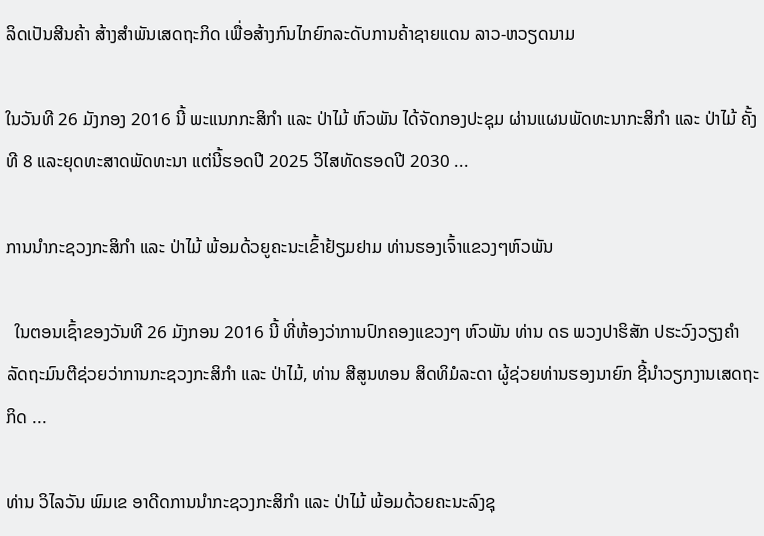ລິດເປັນສີນຄ້າ ສ້າງສຳພັນເສດຖະກິດ ເພື່ອສ້າງກົນໄກຍົກລະດັບການຄ້າຊາຍແດນ ລາວ-ຫວຽດນາມ

ໃນວັນທີ 26 ມັງກອງ 2016 ນີ້ ພະແນກກະສິກຳ ແລະ ປ່າໄມ້ ຫົວພັນ ໄດ້ຈັດກອງປະຊຸມ ຜ່ານແຜນພັດທະນາກະສິກຳ ແລະ ປ່າໄມ້ ຄັ້ງທີ 8 ແລະຍຸດທະສາດພັດທະນາ ແຕ່ນີ້ຮອດປີ 2025 ວິໄສທັດຮອດປີ 2030 ...

ການນຳກະຊວງກະສິກຳ ແລະ ປ່າໄມ້ ພ້ອມດ້ວຍູຄະນະເຂົ້າຢ້ຽມຢາມ ທ່ານຮອງເຈົ້າແຂວງໆຫົວພັນ

  ໃນຕອນເຊົ້າຂອງວັນທີ 26 ມັງກອນ 2016 ນີ້ ທີ່ຫ້ອງວ່າການປົກຄອງແຂວງໆ ຫົວພັນ ທ່ານ ດຣ ພວງປາຮິສັກ ປຮະວົງວຽງຄຳ ລັດຖະມົນຕີຊ່ວຍວ່າການກະຊວງກະສິກຳ ແລະ ປ່າໄມ້, ທ່ານ ສີສູນທອນ ສິດທິມໍລະດາ ຜູ້ຊ່ວຍທ່ານຮອງນາຍົກ ຊີ້ນຳວຽກງານເສດຖະກິດ ...

ທ່ານ ວິໄລວັນ ພົມເຂ ອາດີດການນຳກະຊວງກະສິກຳ ແລະ ປ່າໄມ້ ພ້ອມດ້ວຍຄະນະລົງຊຸ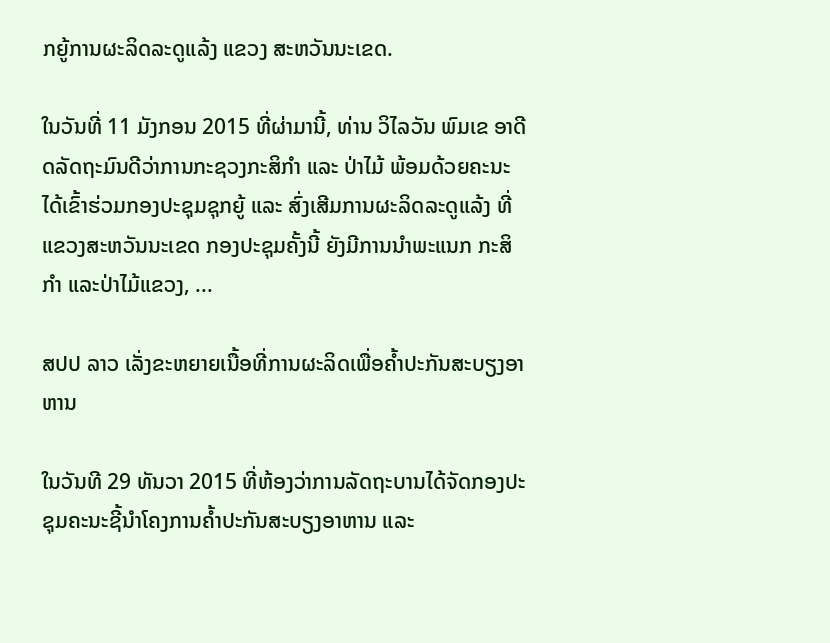ກຍູ້ການຜະລິດລະດູແລ້ງ ແຂວງ ສະຫວັນນະເຂດ.

ໃນວັນທີ່ 11 ມັງກອນ 2015 ທີ່ຜ່າມານີ້, ທ່ານ ວິໄລວັນ ພົມເຂ ອາດີດລັດຖະມົນດີວ່າການກະຊວງກະສິກຳ ແລະ ປ່າໄມ້ ພ້ອມດ້ວຍຄະນະ ໄດ້ເຂົ້າຮ່ວມກອງປະຊຸມຊຸກຍູ້ ແລະ ສົ່ງເສີມການຜະລິດລະດູແລ້ງ ທີ່ແຂວງສະຫວັນນະເຂດ ກອງປະຊຸມຄັ້ງນີ້ ຍັງມີການນຳພະແນກ ກະສິກໍາ ແລະປ່າໄມ້ແຂວງ, ...

ສປປ ລາວ ເລັ່ງຂະຫຍາຍເນື້ອທີ່ການຜະລິດເພື່ອຄໍ້າປະກັນສະບຽງອາຫານ

ໃນວັນທີ 29 ທັນວາ 2015 ທີ່ຫ້ອງວ່າການລັດຖະບານໄດ້ຈັດກອງປະຊຸມຄະນະຊີ້ນຳໂຄງການຄ້ຳປະກັນສະບຽງອາຫານ ແລະ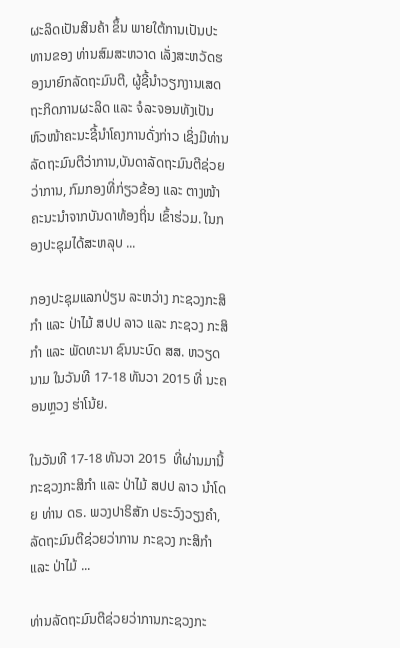ຜະລິດເປັນສິນຄ້າ ຂຶ້ນ ພາຍໃຕ້ການເປັນປະທານຂອງ ທ່ານສົມສະຫວາດ ເລັ່ງສະຫວັດຮອງນາຍົກລັດຖະມົນຕີ, ຜູ້ຊີ້ນໍາວຽກງານເສດຖະກິດການຜະລິດ ແລະ ຈໍລະຈອນທັງເປັນຫົວໜ້າຄະນະຊີ້ນຳໂຄງການດັ່ງກ່າວ ເຊິ່ງມີທ່ານລັດຖະມົນຕີວ່າການ,ບັນດາລັດຖະມົນຕີຊ່ວຍວ່າການ, ກົມກອງທີ່ກ່ຽວຂ້ອງ ແລະ ຕາງໜ້າຄະນະນຳຈາກບັນດາທ້ອງຖິ່ນ ເຂົ້າຮ່ວມ. ໃນກອງປະຊຸມໄດ້ສະຫລຸບ ...

ກອງປະຊຸມແລກປ່ຽນ ລະຫວ່າງ ກະຊວງກະສິກຳ ແລະ ປ່າໄມ້ ສປປ ລາວ ແລະ ກະຊວງ ກະສິກຳ ແລະ ພັດທະນາ ຊົນນະບົດ ສສ. ຫວຽດນາມ ໃນວັນທີ 17-18 ທັນວາ 2015 ທີ່ ນະຄອນຫຼວງ ຮ່າໂນ້ຍ.

ໃນວັນທີ 17-18 ທັນວາ 2015  ທີ່ຜ່ານມານີ້ ກະຊວງກະສິກຳ ແລະ ປ່າໄມ້ ສປປ ລາວ ນຳໂດຍ ທ່ານ ດຣ. ພວງປາຣິສັກ ປຣະວົງວຽງຄຳ, ລັດຖະມົນຕີຊ່ວຍວ່າການ ກະຊວງ ກະສິກຳ ແລະ ປ່າໄມ້ ...

ທ່ານລັດຖະມົນຕີຊ່ວຍວ່າການກະຊວງກະ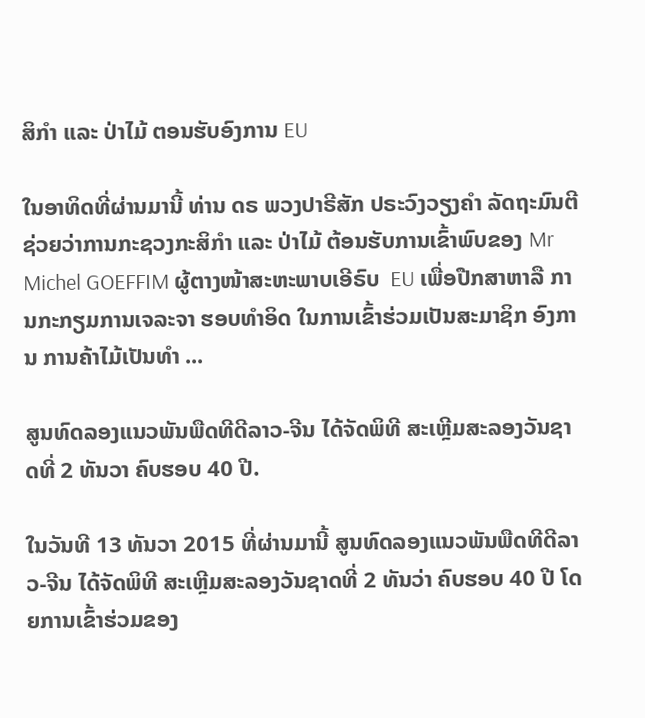ສິກຳ ແລະ ປ່າໄມ້ ຕອນຮັບອົງການ EU

ໃນອາທິດທີ່ຜ່ານມານີ້ ທ່ານ ດຣ ພວງປາຣີສັກ ປຣະວົງວຽງຄຳ ລັດຖະມົນຕີຊ່ວຍວ່າການກະຊວງກະສິກຳ ແລະ ປ່າໄມ້ ຕ້ອນຮັບການເຂົ້າພົບຂອງ Mr Michel GOEFFIM ຜູ້ຕາງໜ້າສະຫະພາບເອີຣົບ  EU ເພື່ອປືກສາຫາລື ການກະກຽມການເຈລະຈາ ຮອບທຳອິດ ໃນການເຂົ້າຮ່ວມເປັນສະມາຊິກ ອົງການ ການຄ້າໄມ້ເປັນທຳ ...

ສູນທົດລອງແນວພັນພືດທີດີລາວ-ຈີນ ໄດ້ຈັດພິທີ ສະເຫຼີມສະລອງວັນຊາດທີ່ 2 ທັນວາ ຄົບຮອບ 40 ປີ.

ໃນວັນທີ 13 ທັນວາ 2015 ທີ່ຜ່ານມານີ້ ສູນທົດລອງແນວພັນພືດທີດີລາວ-ຈີນ ໄດ້ຈັດພິທີ ສະເຫຼີມສະລອງວັນຊາດທີ່ 2 ທັນວ່າ ຄົບຮອບ 40 ປີ ໂດຍການເຂົ້າຮ່ວມຂອງ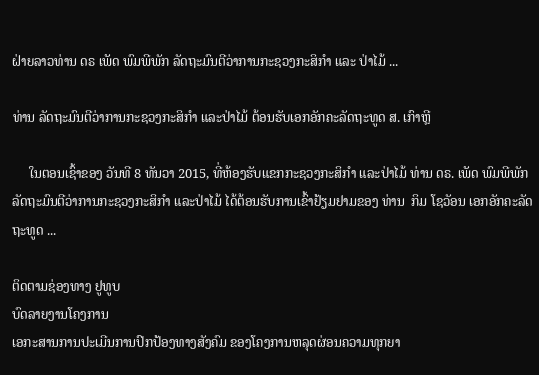ຝ່າຍລາວທ່ານ ດຣ ເພັດ ພົມພີພັກ ລັດຖະມົນຕີວ່າການກະຊວງກະສິກຳ ແລະ ປ່າໄມ້ ...

ທ່ານ ລັດຖະມົນຕີວ່າການກະຊວງກະສິກຳ ແລະປ່າໄມ້ ຕ້ອນຮັບເອກອັກຄະລັດຖະທູດ ສ. ເກົາຫຼີ

     ໃນຕອນເຊົ້າຂອງ ວັນທີ 8 ທັນວາ 2015, ທີ່ຫ້ອງຮັບແຂກກະຊວງກະສິກໍາ ແລະປ່າໄມ້ ທ່ານ ດຣ. ເພັດ ພົມພີພັກ ລັດຖະມົນຕີວ່າການກະຊວງກະສິກໍາ ແລະປ່າໄມ້ ໄດ້ຕ້ອນຮັບການເຂົ້າຢ້ຽມຢາມຂອງ ທ່ານ  ກິມ ໂຊວັອນ ເອກອັກຄະລັດຖະທູດ ...

ຕິດຕາມຊ່ອງທາງ ຢູທູບ
ບົດລາຍງານໂຄງການ
ເອກະສານການປະເມີນການປົກປ້ອງທາງສັງຄົມ ຂອງໂຄງການຫລຸດຜ່ອນຄວາມທຸກຍາ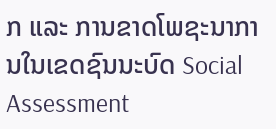ກ ແລະ ການຂາດໂພຊະນາການໃນເຂດຊົນນະບົດ Social Assessment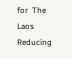for  The Laos Reducing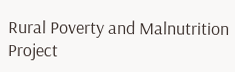Rural Poverty and Malnutrition Project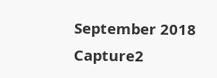September 2018 Capture2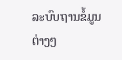ລະບົບຖານຂໍ້ມູນຕ່າງໆ